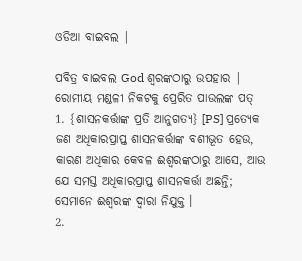ଓଡିଆ ବାଇବଲ |

ପବିତ୍ର ବାଇବଲ God ଶ୍ବରଙ୍କଠାରୁ ଉପହାର |
ରୋମୀୟ ମଣ୍ଡଳୀ ନିକଟକୁ ପ୍ରେରିତ ପାଉଲଙ୍କ ପତ୍
1. {ଶାସନକର୍ତ୍ତାଙ୍କ ପ୍ରତି ଆନୁଗତ୍ୟ} [PS] ପ୍ରତ୍ୟେକ ଜଣ ଅଧିକାରପ୍ରାପ୍ତ ଶାସନକର୍ତ୍ତାଙ୍କ ବଶୀଭୂତ ହେଉ, କାରଣ ଅଧିକାର କେବଳ ଈଶ୍ୱରଙ୍କଠାରୁ ଆସେ, ଆଉ ଯେ ସମସ୍ତ ଅଧିକାରପ୍ରାପ୍ତ ଶାସନକର୍ତ୍ତା ଅଛନ୍ତି; ସେମାନେ ଈଶ୍ୱରଙ୍କ ଦ୍ୱାରା ନିଯୁକ୍ତ ।
2.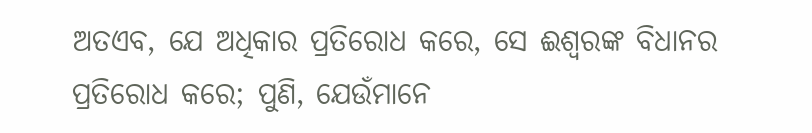ଅତଏବ, ଯେ ଅଧିକାର ପ୍ରତିରୋଧ କରେ, ସେ ଈଶ୍ୱରଙ୍କ ବିଧାନର ପ୍ରତିରୋଧ କରେ; ପୁଣି, ଯେଉଁମାନେ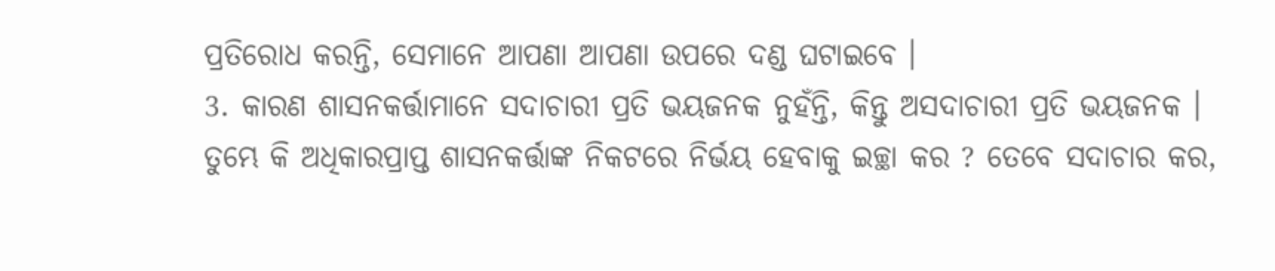ପ୍ରତିରୋଧ କରନ୍ତି, ସେମାନେ ଆପଣା ଆପଣା ଉପରେ ଦଣ୍ଡ ଘଟାଇବେ ।
3. କାରଣ ଶାସନକର୍ତ୍ତାମାନେ ସଦାଚାରୀ ପ୍ରତି ଭୟଜନକ ନୁହଁନ୍ତି, କିନ୍ତୁ ଅସଦାଚାରୀ ପ୍ରତି ଭୟଜନକ । ତୁମ୍ଭେ କି ଅଧିକାରପ୍ରାପ୍ତ ଶାସନକର୍ତ୍ତାଙ୍କ ନିକଟରେ ନିର୍ଭୟ ହେବାକୁ ଇଚ୍ଛା କର ? ତେବେ ସଦାଚାର କର,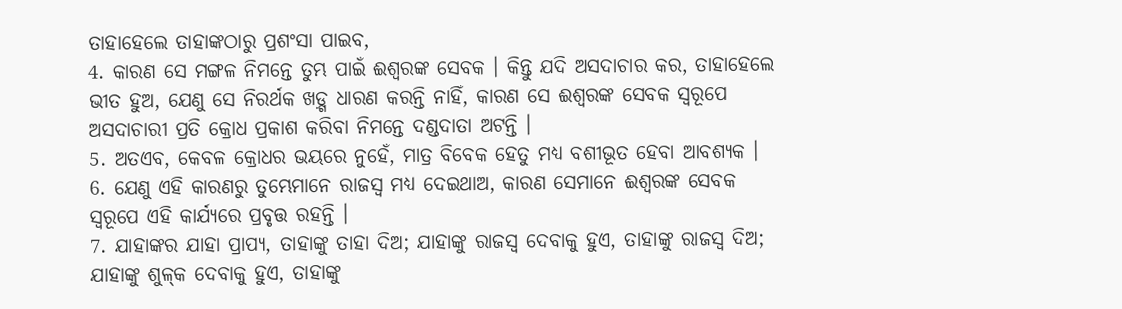ତାହାହେଲେ ତାହାଙ୍କଠାରୁ ପ୍ରଶଂସା ପାଇବ,
4. କାରଣ ସେ ମଙ୍ଗଳ ନିମନ୍ତେ ତୁମ୍ଭ ପାଇଁ ଈଶ୍ୱରଙ୍କ ସେବକ । କିନ୍ତୁ ଯଦି ଅସଦାଚାର କର, ତାହାହେଲେ ଭୀତ ହୁଅ, ଯେଣୁ ସେ ନିରର୍ଥକ ଖଡ଼୍ଗ ଧାରଣ କରନ୍ତି ନାହିଁ, କାରଣ ସେ ଈଶ୍ୱରଙ୍କ ସେବକ ସ୍ୱରୂପେ ଅସଦାଚାରୀ ପ୍ରତି କ୍ରୋଧ ପ୍ରକାଶ କରିବା ନିମନ୍ତେ ଦଣ୍ଡଦାତା ଅଟନ୍ତି ।
5. ଅତଏବ, କେବଳ କ୍ରୋଧର ଭୟରେ ନୁହେଁ, ମାତ୍ର ବିବେକ ହେତୁ ମଧ୍ୟ ବଶୀଭୂତ ହେବା ଆବଶ୍ୟକ ।
6. ଯେଣୁ ଏହି କାରଣରୁ ତୁମ୍ଭେମାନେ ରାଜସ୍ୱ ମଧ୍ୟ ଦେଇଥାଅ, କାରଣ ସେମାନେ ଈଶ୍ୱରଙ୍କ ସେବକ ସ୍ୱରୂପେ ଏହି କାର୍ଯ୍ୟରେ ପ୍ରବୃତ୍ତ ରହନ୍ତି ।
7. ଯାହାଙ୍କର ଯାହା ପ୍ରାପ୍ୟ, ତାହାଙ୍କୁ ତାହା ଦିଅ; ଯାହାଙ୍କୁ ରାଜସ୍ୱ ଦେବାକୁ ହୁଏ, ତାହାଙ୍କୁ ରାଜସ୍ୱ ଦିଅ; ଯାହାଙ୍କୁ ଶୁଳ୍‍କ ଦେବାକୁ ହୁଏ, ତାହାଙ୍କୁ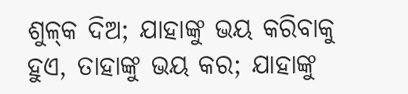ଶୁଳ୍‍କ ଦିଅ; ଯାହାଙ୍କୁ ଭୟ କରିବାକୁ ହୁଏ, ତାହାଙ୍କୁ ଭୟ କର; ଯାହାଙ୍କୁ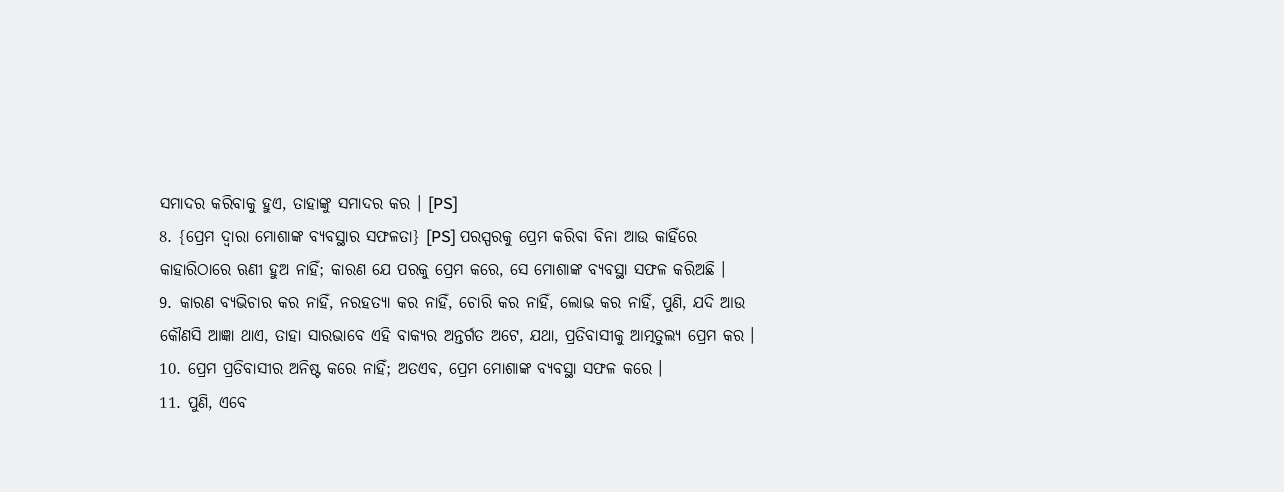ସମାଦର କରିବାକୁ ହୁଏ, ତାହାଙ୍କୁ ସମାଦର କର । [PS]
8. {ପ୍ରେମ ଦ୍ୱାରା ମୋଶାଙ୍କ ବ୍ୟବସ୍ଥାର ସଫଳତା} [PS] ପରସ୍ପରକୁ ପ୍ରେମ କରିବା ବିନା ଆଉ କାହିଁରେ କାହାରିଠାରେ ଋଣୀ ହୁଅ ନାହିଁ; କାରଣ ଯେ ପରକୁ ପ୍ରେମ କରେ, ସେ ମୋଶାଙ୍କ ବ୍ୟବସ୍ଥା ସଫଳ କରିଅଛି ।
9. କାରଣ ବ୍ୟଭିଚାର କର ନାହିଁ, ନରହତ୍ୟା କର ନାହିଁ, ଚୋରି କର ନାହିଁ, ଲୋଭ କର ନାହିଁ, ପୁଣି, ଯଦି ଆଉ କୌଣସି ଆଜ୍ଞା ଥାଏ, ତାହା ସାରଭାବେ ଏହି ବାକ୍ୟର ଅନ୍ତର୍ଗତ ଅଟେ, ଯଥା, ପ୍ରତିବାସୀକୁ ଆତ୍ମତୁଲ୍ୟ ପ୍ରେମ କର ।
10. ପ୍ରେମ ପ୍ରତିବାସୀର ଅନିଷ୍ଟ କରେ ନାହିଁ; ଅତଏବ, ପ୍ରେମ ମୋଶାଙ୍କ ବ୍ୟବସ୍ଥା ସଫଳ କରେ ।
11. ପୁଣି, ଏବେ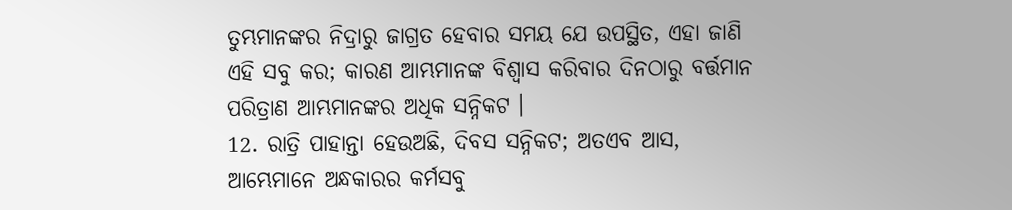ତୁମ୍ଭମାନଙ୍କର ନିଦ୍ରାରୁ ଜାଗ୍ରତ ହେବାର ସମୟ ଯେ ଉପସ୍ଥିତ, ଏହା ଜାଣି ଏହି ସବୁ କର; କାରଣ ଆମ୍ଭମାନଙ୍କ ବିଶ୍ୱାସ କରିବାର ଦିନଠାରୁ ବର୍ତ୍ତମାନ ପରିତ୍ରାଣ ଆମ୍ଭମାନଙ୍କର ଅଧିକ ସନ୍ନିକଟ ।
12. ରାତ୍ରି ପାହାନ୍ତା ହେଉଅଛି, ଦିବସ ସନ୍ନିକଟ; ଅତଏବ ଆସ, ଆମ୍ଭେମାନେ ଅନ୍ଧକାରର କର୍ମସବୁ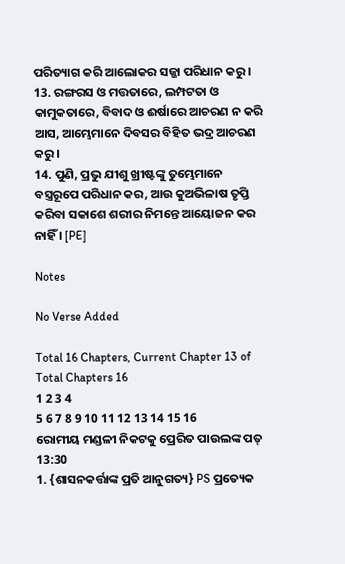ପରିତ୍ୟାଗ କରି ଆଲୋକର ସଜ୍ଜା ପରିଧାନ କରୁ ।
13. ରଙ୍ଗରସ ଓ ମତ୍ତତାରେ, ଲମ୍ପଟତା ଓ କାମୁକତାରେ, ବିବାଦ ଓ ଈର୍ଷାରେ ଆଚରଣ ନ କରି ଆସ, ଆମ୍ଭେମାନେ ଦିବସର ବିହିତ ଭଦ୍ର ଆଚରଣ କରୁ ।
14. ପୁଣି, ପ୍ରଭୁ ଯୀଶୁ ଖ୍ରୀଷ୍ଟଙ୍କୁ ତୁମ୍ଭେମାନେ ବସ୍ତ୍ରରୂପେ ପରିଧାନ କର, ଆଉ କୁଅଭିଳାଷ ତୃପ୍ତି କରିବା ସକାଶେ ଶରୀର ନିମନ୍ତେ ଆୟୋଜନ କର ନାହିଁ । [PE]

Notes

No Verse Added

Total 16 Chapters, Current Chapter 13 of Total Chapters 16
1 2 3 4
5 6 7 8 9 10 11 12 13 14 15 16
ରୋମୀୟ ମଣ୍ଡଳୀ ନିକଟକୁ ପ୍ରେରିତ ପାଉଲଙ୍କ ପତ୍ 13:30
1. {ଶାସନକର୍ତ୍ତାଙ୍କ ପ୍ରତି ଆନୁଗତ୍ୟ} PS ପ୍ରତ୍ୟେକ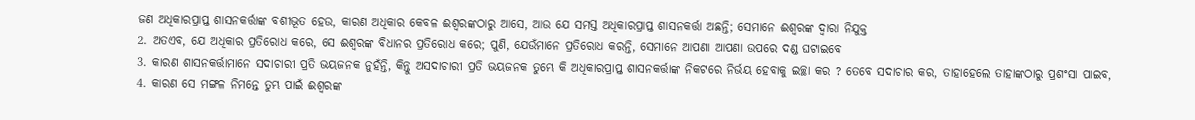ଜଣ ଅଧିକାରପ୍ରାପ୍ତ ଶାସନକର୍ତ୍ତାଙ୍କ ବଶୀଭୂତ ହେଉ, କାରଣ ଅଧିକାର କେବଳ ଈଶ୍ୱରଙ୍କଠାରୁ ଆସେ, ଆଉ ଯେ ସମସ୍ତ ଅଧିକାରପ୍ରାପ୍ତ ଶାସନକର୍ତ୍ତା ଅଛନ୍ତି; ସେମାନେ ଈଶ୍ୱରଙ୍କ ଦ୍ୱାରା ନିଯୁକ୍ତ
2. ଅତଏବ, ଯେ ଅଧିକାର ପ୍ରତିରୋଧ କରେ, ସେ ଈଶ୍ୱରଙ୍କ ବିଧାନର ପ୍ରତିରୋଧ କରେ; ପୁଣି, ଯେଉଁମାନେ ପ୍ରତିରୋଧ କରନ୍ତି, ସେମାନେ ଆପଣା ଆପଣା ଉପରେ ଦଣ୍ଡ ଘଟାଇବେ
3. କାରଣ ଶାସନକର୍ତ୍ତାମାନେ ସଦାଚାରୀ ପ୍ରତି ଭୟଜନକ ନୁହଁନ୍ତି, କିନ୍ତୁ ଅସଦାଚାରୀ ପ୍ରତି ଭୟଜନକ ତୁମ୍ଭେ କି ଅଧିକାରପ୍ରାପ୍ତ ଶାସନକର୍ତ୍ତାଙ୍କ ନିକଟରେ ନିର୍ଭୟ ହେବାକୁ ଇଚ୍ଛା କର ? ତେବେ ସଦାଚାର କର, ତାହାହେଲେ ତାହାଙ୍କଠାରୁ ପ୍ରଶଂସା ପାଇବ,
4. କାରଣ ସେ ମଙ୍ଗଳ ନିମନ୍ତେ ତୁମ୍ଭ ପାଇଁ ଈଶ୍ୱରଙ୍କ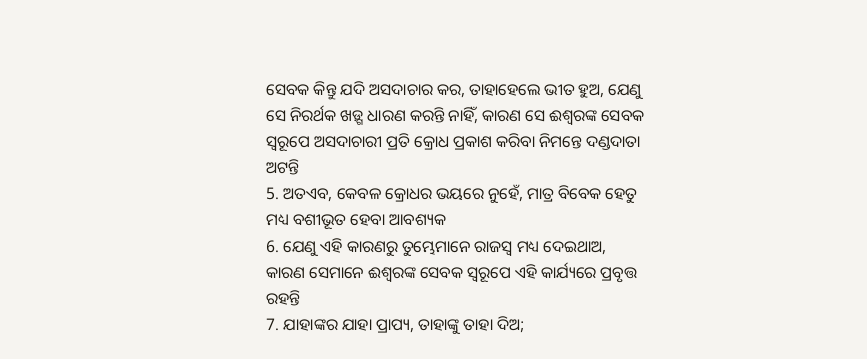ସେବକ କିନ୍ତୁ ଯଦି ଅସଦାଚାର କର, ତାହାହେଲେ ଭୀତ ହୁଅ, ଯେଣୁ ସେ ନିରର୍ଥକ ଖଡ଼୍ଗ ଧାରଣ କରନ୍ତି ନାହିଁ, କାରଣ ସେ ଈଶ୍ୱରଙ୍କ ସେବକ ସ୍ୱରୂପେ ଅସଦାଚାରୀ ପ୍ରତି କ୍ରୋଧ ପ୍ରକାଶ କରିବା ନିମନ୍ତେ ଦଣ୍ଡଦାତା ଅଟନ୍ତି
5. ଅତଏବ, କେବଳ କ୍ରୋଧର ଭୟରେ ନୁହେଁ, ମାତ୍ର ବିବେକ ହେତୁ ମଧ୍ୟ ବଶୀଭୂତ ହେବା ଆବଶ୍ୟକ
6. ଯେଣୁ ଏହି କାରଣରୁ ତୁମ୍ଭେମାନେ ରାଜସ୍ୱ ମଧ୍ୟ ଦେଇଥାଅ, କାରଣ ସେମାନେ ଈଶ୍ୱରଙ୍କ ସେବକ ସ୍ୱରୂପେ ଏହି କାର୍ଯ୍ୟରେ ପ୍ରବୃତ୍ତ ରହନ୍ତି
7. ଯାହାଙ୍କର ଯାହା ପ୍ରାପ୍ୟ, ତାହାଙ୍କୁ ତାହା ଦିଅ;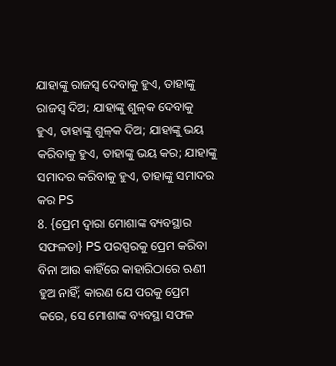ଯାହାଙ୍କୁ ରାଜସ୍ୱ ଦେବାକୁ ହୁଏ, ତାହାଙ୍କୁ ରାଜସ୍ୱ ଦିଅ; ଯାହାଙ୍କୁ ଶୁଳ୍‍କ ଦେବାକୁ ହୁଏ, ତାହାଙ୍କୁ ଶୁଳ୍‍କ ଦିଅ; ଯାହାଙ୍କୁ ଭୟ କରିବାକୁ ହୁଏ, ତାହାଙ୍କୁ ଭୟ କର; ଯାହାଙ୍କୁ ସମାଦର କରିବାକୁ ହୁଏ, ତାହାଙ୍କୁ ସମାଦର କର PS
8. {ପ୍ରେମ ଦ୍ୱାରା ମୋଶାଙ୍କ ବ୍ୟବସ୍ଥାର ସଫଳତା} PS ପରସ୍ପରକୁ ପ୍ରେମ କରିବା ବିନା ଆଉ କାହିଁରେ କାହାରିଠାରେ ଋଣୀ ହୁଅ ନାହିଁ; କାରଣ ଯେ ପରକୁ ପ୍ରେମ କରେ, ସେ ମୋଶାଙ୍କ ବ୍ୟବସ୍ଥା ସଫଳ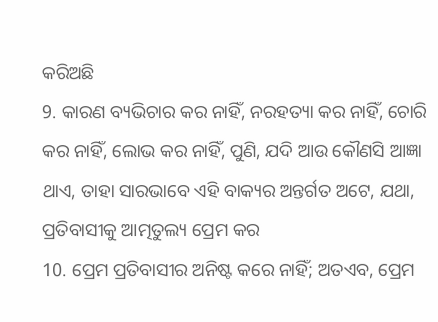କରିଅଛି
9. କାରଣ ବ୍ୟଭିଚାର କର ନାହିଁ, ନରହତ୍ୟା କର ନାହିଁ, ଚୋରି କର ନାହିଁ, ଲୋଭ କର ନାହିଁ, ପୁଣି, ଯଦି ଆଉ କୌଣସି ଆଜ୍ଞା ଥାଏ, ତାହା ସାରଭାବେ ଏହି ବାକ୍ୟର ଅନ୍ତର୍ଗତ ଅଟେ, ଯଥା, ପ୍ରତିବାସୀକୁ ଆତ୍ମତୁଲ୍ୟ ପ୍ରେମ କର
10. ପ୍ରେମ ପ୍ରତିବାସୀର ଅନିଷ୍ଟ କରେ ନାହିଁ; ଅତଏବ, ପ୍ରେମ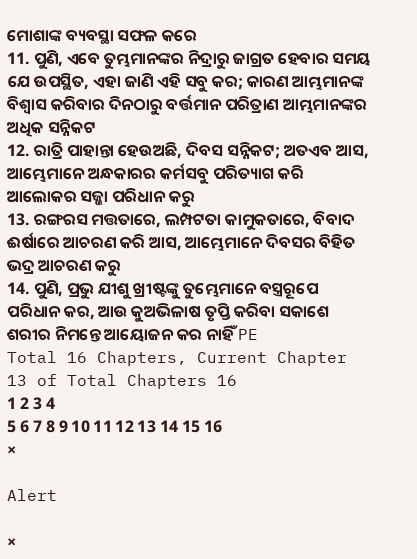ମୋଶାଙ୍କ ବ୍ୟବସ୍ଥା ସଫଳ କରେ
11. ପୁଣି, ଏବେ ତୁମ୍ଭମାନଙ୍କର ନିଦ୍ରାରୁ ଜାଗ୍ରତ ହେବାର ସମୟ ଯେ ଉପସ୍ଥିତ, ଏହା ଜାଣି ଏହି ସବୁ କର; କାରଣ ଆମ୍ଭମାନଙ୍କ ବିଶ୍ୱାସ କରିବାର ଦିନଠାରୁ ବର୍ତ୍ତମାନ ପରିତ୍ରାଣ ଆମ୍ଭମାନଙ୍କର ଅଧିକ ସନ୍ନିକଟ
12. ରାତ୍ରି ପାହାନ୍ତା ହେଉଅଛି, ଦିବସ ସନ୍ନିକଟ; ଅତଏବ ଆସ, ଆମ୍ଭେମାନେ ଅନ୍ଧକାରର କର୍ମସବୁ ପରିତ୍ୟାଗ କରି ଆଲୋକର ସଜ୍ଜା ପରିଧାନ କରୁ
13. ରଙ୍ଗରସ ମତ୍ତତାରେ, ଲମ୍ପଟତା କାମୁକତାରେ, ବିବାଦ ଈର୍ଷାରେ ଆଚରଣ କରି ଆସ, ଆମ୍ଭେମାନେ ଦିବସର ବିହିତ ଭଦ୍ର ଆଚରଣ କରୁ
14. ପୁଣି, ପ୍ରଭୁ ଯୀଶୁ ଖ୍ରୀଷ୍ଟଙ୍କୁ ତୁମ୍ଭେମାନେ ବସ୍ତ୍ରରୂପେ ପରିଧାନ କର, ଆଉ କୁଅଭିଳାଷ ତୃପ୍ତି କରିବା ସକାଶେ ଶରୀର ନିମନ୍ତେ ଆୟୋଜନ କର ନାହିଁ PE
Total 16 Chapters, Current Chapter 13 of Total Chapters 16
1 2 3 4
5 6 7 8 9 10 11 12 13 14 15 16
×

Alert

×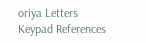oriya Letters Keypad References